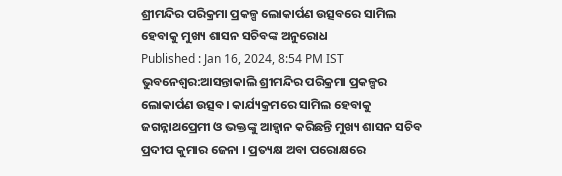ଶ୍ରୀମନ୍ଦିର ପରିକ୍ରମା ପ୍ରକଳ୍ପ ଲୋକାର୍ପଣ ଉତ୍ସବରେ ସାମିଲ ହେବାକୁ ମୁଖ୍ୟ ଶାସନ ସଚିବଙ୍କ ଅନୁରୋଧ
Published : Jan 16, 2024, 8:54 PM IST
ଭୁବନେଶ୍ବର:ଆସନ୍ତାକାଲି ଶ୍ରୀମନ୍ଦିର ପରିକ୍ରମା ପ୍ରକଳ୍ପର ଲୋକାର୍ପଣ ଉତ୍ସବ। କାର୍ଯ୍ୟକ୍ରମରେ ସାମିଲ ହେବାକୁ ଜଗନ୍ନାଥପ୍ରେମୀ ଓ ଭକ୍ତଙ୍କୁ ଆହ୍ୱାନ କରିଛନ୍ତି ମୁଖ୍ୟ ଶାସନ ସଚିବ ପ୍ରଦୀପ କୁମାର ଜେନା । ପ୍ରତ୍ୟକ୍ଷ ଅବା ପରୋକ୍ଷରେ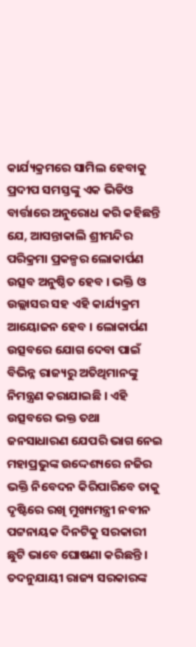କାର୍ଯ୍ୟକ୍ରମରେ ସାମିଲ ହେବାକୁ ପ୍ରଦୀପ ସମସ୍ତଙ୍କୁ ଏକ ଭିଡିଓ ବାର୍ତ୍ତାରେ ଅନୁରୋଧ କରି କହିଛନ୍ତି ଯେ, ଆସନ୍ତାକାଲି ଶ୍ରୀମନ୍ଦିର ପରିକ୍ରମା ପ୍ରକଳ୍ପର ଲୋକାର୍ପଣ ଉତ୍ସବ ଅନୁଷ୍ଠିତ ହେବ । ଭକ୍ତି ଓ ଉଲ୍ଲାସର ସହ ଏହି କାର୍ଯ୍ୟକ୍ରମ ଆୟୋଜନ ହେବ । ଲୋକାର୍ପଣ ଉତ୍ସବରେ ଯୋଗ ଦେବା ପାଇଁ ବିଭିନ୍ନ ରାଜ୍ୟରୁ ଅତିଥିମାନଙ୍କୁ ନିମନ୍ତ୍ରଣ କରାଯାଇଛି । ଏହି ଉତ୍ସବରେ ଭକ୍ତ ତଥା ଜନସାଧାରଣ ଯେପରି ଭାଗ ନେଇ ମହାପ୍ରଭୁଙ୍କ ଉଦ୍ଦେଶ୍ୟରେ ନଜିର ଭକ୍ତି ନିବେଦନ କିରିପାରିବେ ତାକୁ ଦୃଷ୍ଟିରେ ରଖି ମୁଖ୍ୟମନ୍ତ୍ରୀ ନବୀନ ପଟ୍ଟନାୟକ ଦିନଟିକୁ ସରକାରୀ ଛୁଟି ଭାବେ ଘୋଷଣା କରିଛନ୍ତି । ତଦନୁଯାୟୀ ରାଜ୍ୟ ସରକାରଙ୍କ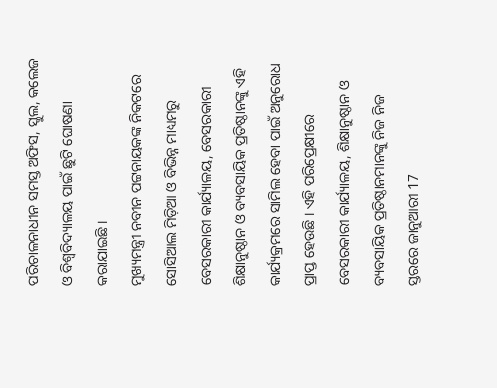ପରିଚାଳନାଧୀନ ସମସ୍ତ ଅଫିସ, ସ୍କୁଲ, କଲେଜ ଓ ବିଶ୍ୱବିଦ୍ୟାଳୟ ପାଇଁ ଛୁଟି ଘୋଷଣା କରାଯାଇଛି ।
ମୁଖ୍ୟମନ୍ତ୍ରୀ ନବୀନ ପଟ୍ଟନାୟକଙ୍କ ନିକଟରେ ସୋସିଆଲ ମିଡ଼ିଆ ଓ ବିଭିନ୍ନ ମାଧ୍ୟମରୁ ବେସରକାରୀ କାର୍ଯ୍ୟାଳୟ, ବେସରକାରୀ ଶିକ୍ଷାନୁଷ୍ଠାନ ଓ ବ୍ୟବସାୟିକ ପ୍ରତିଷ୍ଠାନଙ୍କୁ ଏହି କାର୍ଯ୍ୟକ୍ରମରେ ସାମିଲ ହେବା ପାଇଁ ଅନୁରୋଧ ପ୍ରାପ୍ତ ହେଉଛି । ଏହି ପରିପ୍ରେକ୍ଷୀରେ ବେସରକାରୀ କାର୍ଯ୍ୟାଳୟ, ଶିକ୍ଷାନୁଷ୍ଠାନ ଓ ବ୍ୟବସାୟିକ ପ୍ରତିଷ୍ଠାନମାନଙ୍କୁ ନିଜ ନିଜ ସ୍ତରରେ ଜାନୁଆରୀ 17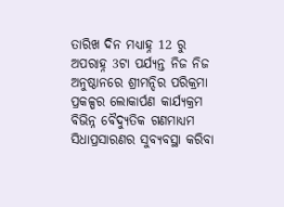ତାରିଖ ଦିନ ମଧ୍ୟାହ୍ନ 12 ରୁ ଅପରାହ୍ନ 3ଟା ପର୍ଯ୍ୟନ୍ତ ନିଜ ନିଜ ଅନୁଷ୍ଠାନରେ ଶ୍ରୀମନ୍ଦିର ପରିକ୍ରମା ପ୍ରକଳ୍ପର ଲୋକାର୍ପଣ କାର୍ଯ୍ୟକ୍ରମ ବିଭିନ୍ନ ବୈଦ୍ୟୁତିକ ଗଣମାଧ୍ୟମ ସିଧାପ୍ରସାରଣର ସୁବ୍ୟବସ୍ଥା କରିବା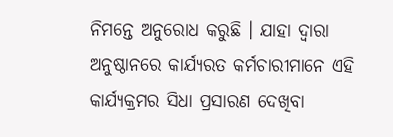ନିମନ୍ତେ ଅନୁରୋଧ କରୁଛି । ଯାହା ଦ୍ୱାରା ଅନୁଷ୍ଠାନରେ କାର୍ଯ୍ୟରତ କର୍ମଚାରୀମାନେ ଏହି କାର୍ଯ୍ୟକ୍ରମର ସିଧା ପ୍ରସାରଣ ଦେଖିବା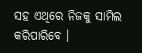ସହ ଏଥିରେ ନିଜକୁ ସାମିଲ କରିପାରିବେ ।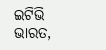ଇଟିଭି ଭାରତ,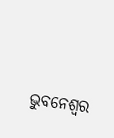ଭୁବନେଶ୍ବର